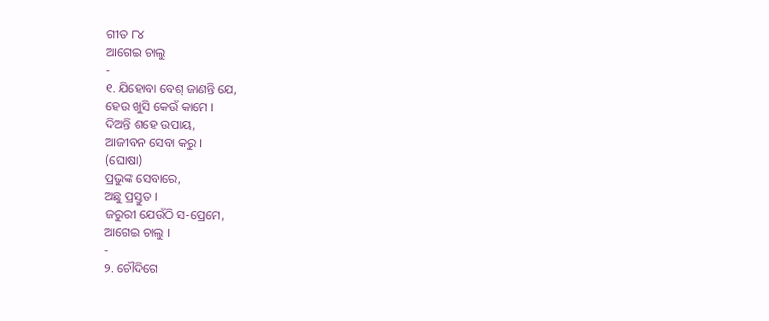ଗୀତ ୮୪
ଆଗେଇ ଚାଲୁ
-
୧. ଯିହୋବା ବେଶ୍ ଜାଣନ୍ତି ଯେ,
ହେଉ ଖୁସି କେଉଁ କାମେ ।
ଦିଅନ୍ତି ଶହେ ଉପାୟ,
ଆଜୀବନ ସେବା କରୁ ।
(ଘୋଷା)
ପ୍ରଭୁଙ୍କ ସେବାରେ,
ଅଛୁ ପ୍ରସ୍ତୁତ ।
ଜରୁରୀ ଯେଉଁଠି ସ-ପ୍ରେମେ,
ଆଗେଇ ଚାଲୁ ।
-
୨. ଚୌଦିଗେ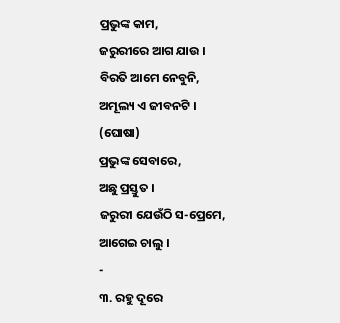ପ୍ରଭୁଙ୍କ କାମ,
ଜରୁରୀରେ ଆଗ ଯାଉ ।
ବିରତି ଆମେ ନେବୁନି,
ଅମୂଲ୍ୟ ଏ ଜୀବନଟି ।
(ଘୋଷା)
ପ୍ରଭୁଙ୍କ ସେବାରେ,
ଅଛୁ ପ୍ରସ୍ତୁତ ।
ଜରୁରୀ ଯେଉଁଠି ସ-ପ୍ରେମେ,
ଆଗେଇ ଚାଲୁ ।
-
୩. ରହୁ ଦୂରେ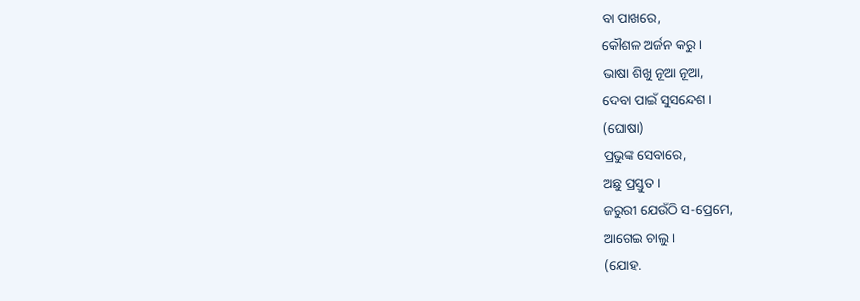ବା ପାଖରେ,
କୌଶଳ ଅର୍ଜନ କରୁ ।
ଭାଷା ଶିଖୁ ନୂଆ ନୂଆ,
ଦେବା ପାଇଁ ସୁସନ୍ଦେଶ ।
(ଘୋଷା)
ପ୍ରଭୁଙ୍କ ସେବାରେ,
ଅଛୁ ପ୍ରସ୍ତୁତ ।
ଜରୁରୀ ଯେଉଁଠି ସ-ପ୍ରେମେ,
ଆଗେଇ ଚାଲୁ ।
(ଯୋହ.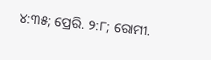୪:୩୫; ପ୍ରେରି. ୨:୮; ରୋମୀ.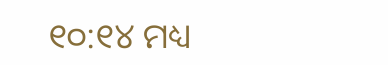୧୦:୧୪ ମଧ୍ୟ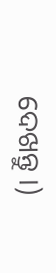ଦେଖନ୍ତୁ ।)